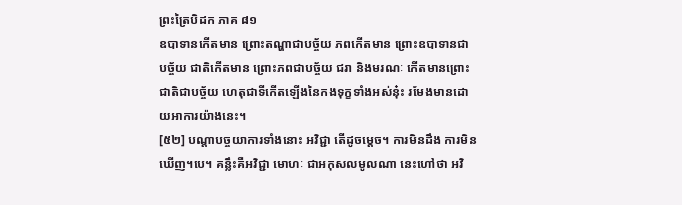ព្រះត្រៃបិដក ភាគ ៨១
ឧបាទានកើតមាន ព្រោះតណ្ហាជាបច្ច័យ ភពកើតមាន ព្រោះឧបាទានជាបច្ច័យ ជាតិកើតមាន ព្រោះភពជាបច្ច័យ ជរា និងមរណៈ កើតមានព្រោះជាតិជាបច្ច័យ ហេតុជាទីកើតឡើងនៃកងទុក្ខទាំងអស់នុ៎ះ រមែងមានដោយអាការយ៉ាងនេះ។
[៥២] បណ្តាបច្ចយាការទាំងនោះ អវិជ្ជា តើដូចម្តេច។ ការមិនដឹង ការមិនឃើញ។បេ។ គន្លឹះគឺអវិជ្ជា មោហៈ ជាអកុសលមូលណា នេះហៅថា អវិ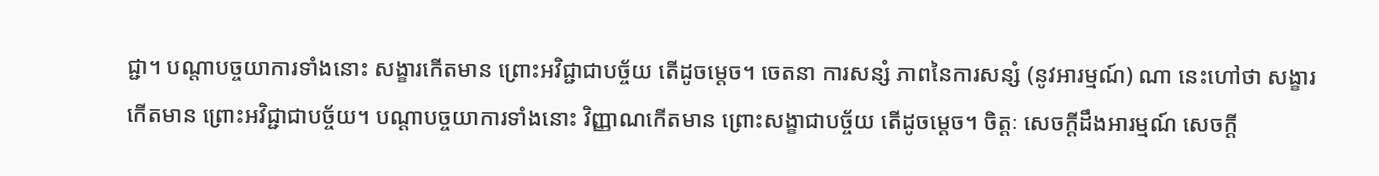ជ្ជា។ បណ្តាបច្ចយាការទាំងនោះ សង្ខារកើតមាន ព្រោះអវិជ្ជាជាបច្ច័យ តើដូចម្តេច។ ចេតនា ការសន្សំ ភាពនៃការសន្សំ (នូវអារម្មណ៍) ណា នេះហៅថា សង្ខារកើតមាន ព្រោះអវិជ្ជាជាបច្ច័យ។ បណ្តាបច្ចយាការទាំងនោះ វិញ្ញាណកើតមាន ព្រោះសង្ខាជាបច្ច័យ តើដូចម្តេច។ ចិត្តៈ សេចក្តីដឹងអារម្មណ៍ សេចក្តី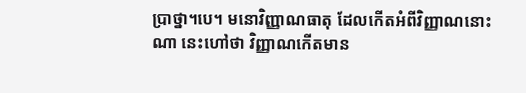ប្រាថ្នា។បេ។ មនោវិញ្ញាណធាតុ ដែលកើតអំពីវិញ្ញាណនោះ ណា នេះហៅថា វិញ្ញាណកើតមាន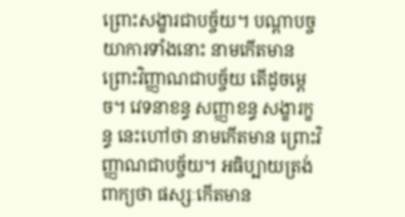ព្រោះសង្ខារជាបច្ច័យ។ បណ្តាបច្ចយាការទាំងនោះ នាមកើតមាន ព្រោះវិញ្ញាណជាបច្ច័យ តើដូចម្តេច។ វេទនាខន្ធ សញ្ញាខន្ធ សង្ខារក្ខន្ធ នេះហៅថា នាមកើតមាន ព្រោះវិញ្ញាណជាបច្ច័យ។ អធិប្បាយត្រង់ពាក្យថា ផស្សៈកើតមាន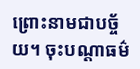ព្រោះនាមជាបច្ច័យ។ ចុះបណ្តាធម៌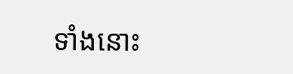ទាំងនោះ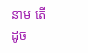នាម តើដូច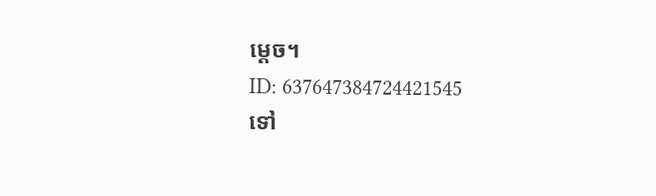ម្តេច។
ID: 637647384724421545
ទៅ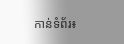កាន់ទំព័រ៖